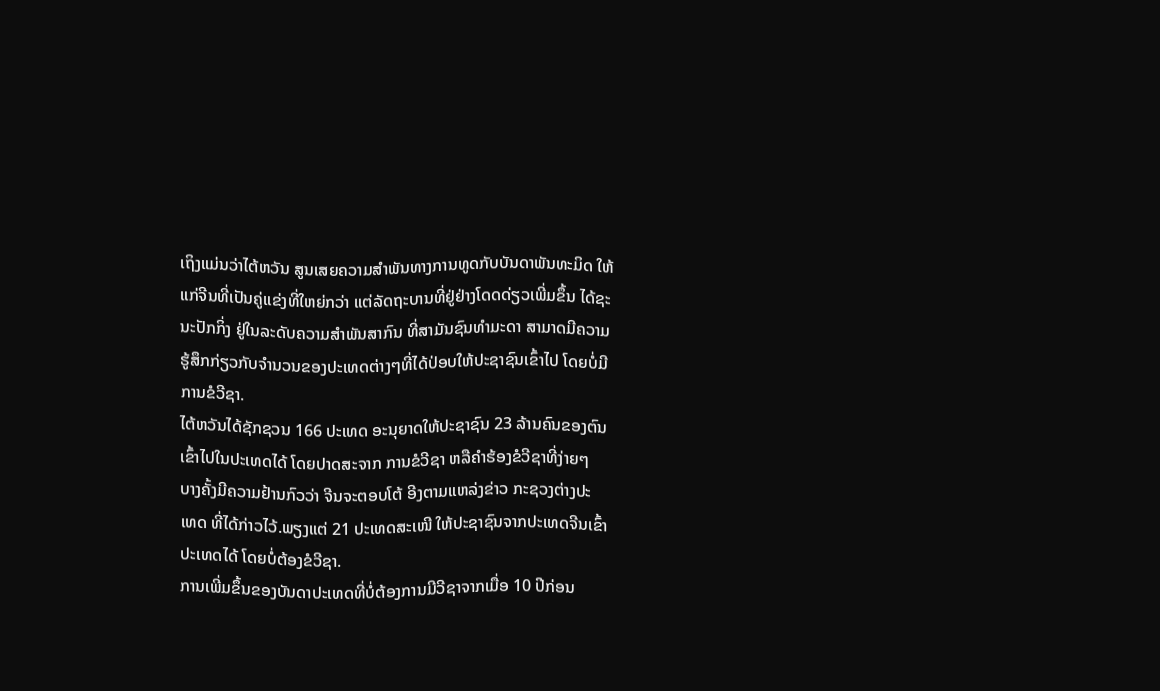ເຖິງແມ່ນວ່າໄຕ້ຫວັນ ສູນເສຍຄວາມສໍາພັນທາງການທູດກັບບັນດາພັນທະມິດ ໃຫ້
ແກ່ຈີນທີ່ເປັນຄູ່ແຂ່ງທີ່ໃຫຍ່ກວ່າ ແຕ່ລັດຖະບານທີ່ຢູ່ຢ່າງໂດດດ່ຽວເພີ່ມຂຶ້ນ ໄດ້ຊະ
ນະປັກກິ່ງ ຢູ່ໃນລະດັບຄວາມສຳພັນສາກົນ ທີ່ສາມັນຊົນທຳມະດາ ສາມາດມີຄວາມ
ຮູ້ສຶກກ່ຽວກັບຈຳນວນຂອງປະເທດຕ່າງໆທີ່ໄດ້ປ່ອບໃຫ້ປະຊາຊົນເຂົ້າໄປ ໂດຍບໍ່ມີ
ການຂໍວີຊາ.
ໄຕ້ຫວັນໄດ້ຊັກຊວນ 166 ປະເທດ ອະນຸຍາດໃຫ້ປະຊາຊົນ 23 ລ້ານຄົນຂອງຕົນ
ເຂົ້າໄປໃນປະເທດໄດ້ ໂດຍປາດສະຈາກ ການຂໍວີຊາ ຫລືຄຳຮ້ອງຂໍວີຊາທີ່ງ່າຍໆ
ບາງຄັ້ງມີຄວາມຢ້ານກົວວ່າ ຈີນຈະຕອບໂຕ້ ອີງຕາມແຫລ່ງຂ່າວ ກະຊວງຕ່າງປະ
ເທດ ທີ່ໄດ້ກ່າວໄວ້.ພຽງແຕ່ 21 ປະເທດສະເໜີ ໃຫ້ປະຊາຊົນຈາກປະເທດຈີນເຂົ້າ
ປະເທດໄດ້ ໂດຍບໍ່ຕ້ອງຂໍວີຊາ.
ການເພີ່ມຂຶ້ນຂອງບັນດາປະເທດທີ່ບໍ່ຕ້ອງການມີວີຊາຈາກເມື່ອ 10 ປີກ່ອນ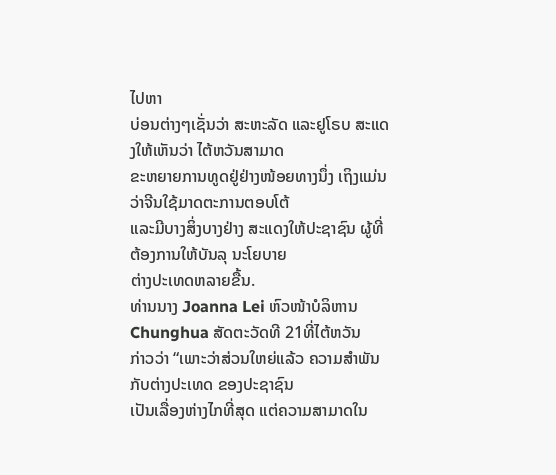ໄປຫາ
ບ່ອນຕ່າງໆເຊັ່ນວ່າ ສະຫະລັດ ແລະຢູໂຣບ ສະແດງໃຫ້ເຫັນວ່າ ໄຕ້ຫວັນສາມາດ
ຂະຫຍາຍການທູດຢູ່ຢ່າງໜ້ອຍທາງນຶ່ງ ເຖິງແມ່ນວ່າຈີນໃຊ້ມາດຕະການຕອບໂຕ້
ແລະມີບາງສິ່ງບາງຢ່າງ ສະແດງໃຫ້ປະຊາຊົນ ຜູ້ທີ່ຕ້ອງການໃຫ້ບັນລຸ ນະໂຍບາຍ
ຕ່າງປະເທດຫລາຍຂື້ນ.
ທ່ານນາງ Joanna Lei ຫົວໜ້າບໍລິຫານ Chunghua ສັດຕະວັດທີ 21ທີ່ໄຕ້ຫວັນ
ກ່າວວ່າ “ເພາະວ່າສ່ວນໃຫຍ່ແລ້ວ ຄວາມສຳພັນກັບຕ່າງປະເທດ ຂອງປະຊາຊົນ
ເປັນເລື່ອງຫ່າງໄກທີ່ສຸດ ແຕ່ຄວາມສາມາດໃນ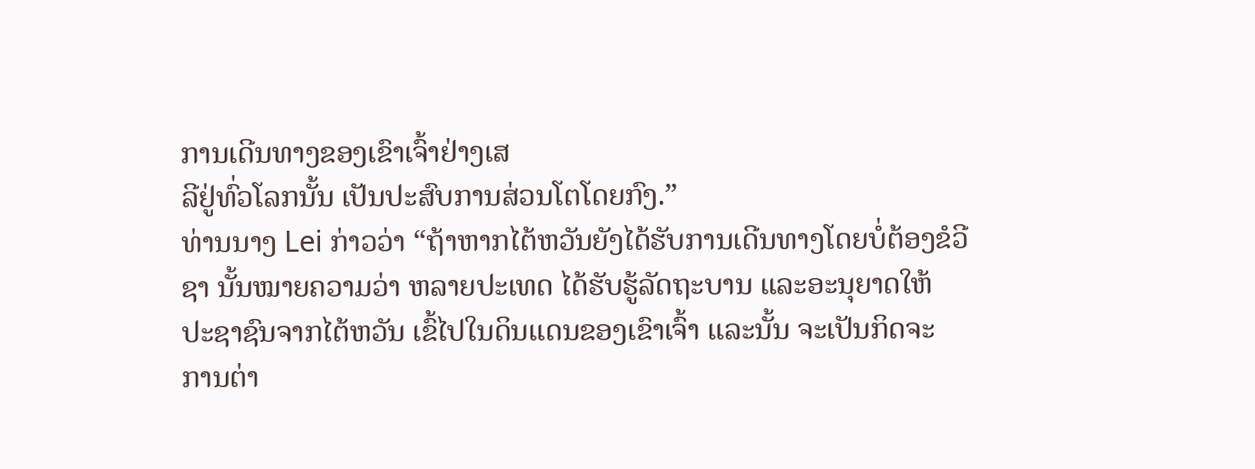ການເດີນທາງຂອງເຂົາເຈົ້າຢ່າງເສ
ລີຢູ່ທົ່ວໂລກນັ້ນ ເປັນປະສົບການສ່ວນໂຕໂດຍກົງ.”
ທ່ານນາງ Lei ກ່າວວ່າ “ຖ້າຫາກໄຕ້ຫວັນຍັງໄດ້ຮັບການເດີນທາງໂດຍບໍ່ຕ້ອງຂໍວີ
ຊາ ນັ້ນໝາຍຄວາມວ່າ ຫລາຍປະເທດ ໄດ້ຮັບຮູ້ລັດຖະບານ ແລະອະນຸຍາດໃຫ້
ປະຊາຊົນຈາກໄຕ້ຫວັນ ເຂົ້ໄປໃນດິນແດນຂອງເຂົາເຈົ້າ ແລະນັ້ນ ຈະເປັນກິດຈະ
ການຕ່າ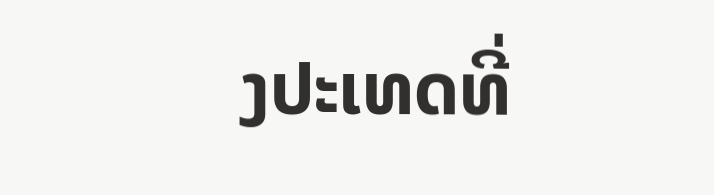ງປະເທດທີ່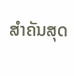ສຳຄັນສຸດ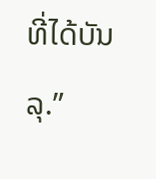ທີ່ໄດ້ບັນລຸ.”